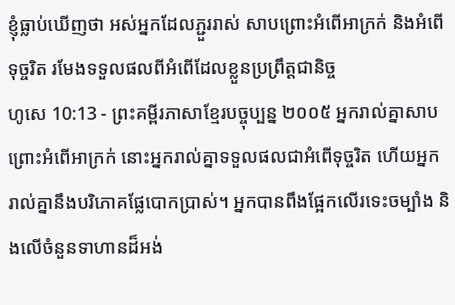ខ្ញុំធ្លាប់ឃើញថា អស់អ្នកដែលភ្ជួររាស់ សាបព្រោះអំពើអាក្រក់ និងអំពើទុច្ចរិត រមែងទទួលផលពីអំពើដែលខ្លួនប្រព្រឹត្តជានិច្ច
ហូសេ 10:13 - ព្រះគម្ពីរភាសាខ្មែរបច្ចុប្បន្ន ២០០៥ អ្នករាល់គ្នាសាបព្រោះអំពើអាក្រក់ នោះអ្នករាល់គ្នាទទួលផលជាអំពើទុច្ចរិត ហើយអ្នករាល់គ្នានឹងបរិភោគផ្លែបោកប្រាស់។ អ្នកបានពឹងផ្អែកលើរទេះចម្បាំង និងលើចំនួនទាហានដ៏អង់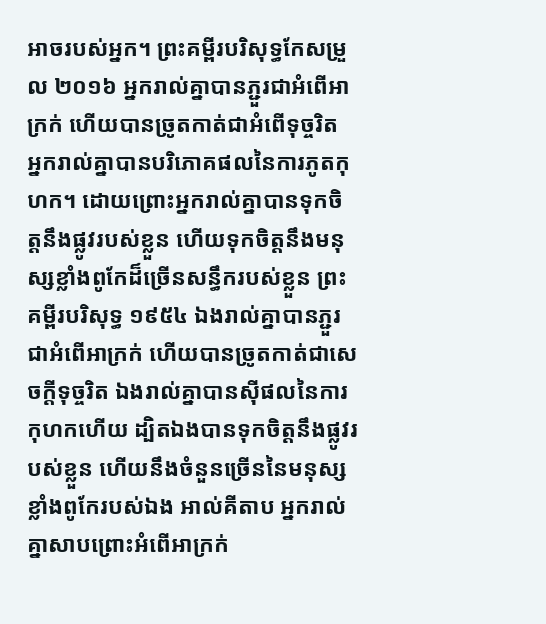អាចរបស់អ្នក។ ព្រះគម្ពីរបរិសុទ្ធកែសម្រួល ២០១៦ អ្នករាល់គ្នាបានភ្ជួរជាអំពើអាក្រក់ ហើយបានច្រូតកាត់ជាអំពើទុច្ចរិត អ្នករាល់គ្នាបានបរិភោគផលនៃការភូតកុហក។ ដោយព្រោះអ្នករាល់គ្នាបានទុកចិត្តនឹងផ្លូវរបស់ខ្លួន ហើយទុកចិត្តនឹងមនុស្សខ្លាំងពូកែដ៏ច្រើនសន្ធឹករបស់ខ្លួន ព្រះគម្ពីរបរិសុទ្ធ ១៩៥៤ ឯងរាល់គ្នាបានភ្ជួរជាអំពើអាក្រក់ ហើយបានច្រូតកាត់ជាសេចក្ដីទុច្ចរិត ឯងរាល់គ្នាបានស៊ីផលនៃការកុហកហើយ ដ្បិតឯងបានទុកចិត្តនឹងផ្លូវរបស់ខ្លួន ហើយនឹងចំនួនច្រើននៃមនុស្សខ្លាំងពូកែរបស់ឯង អាល់គីតាប អ្នករាល់គ្នាសាបព្រោះអំពើអាក្រក់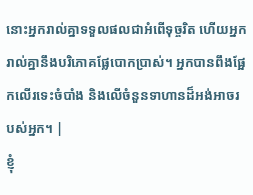នោះអ្នករាល់គ្នាទទួលផលជាអំពើទុច្ចរិត ហើយអ្នករាល់គ្នានឹងបរិភោគផ្លែបោកប្រាស់។ អ្នកបានពឹងផ្អែកលើរទេះចំបាំង និងលើចំនួនទាហានដ៏អង់អាចរបស់អ្នក។ |
ខ្ញុំ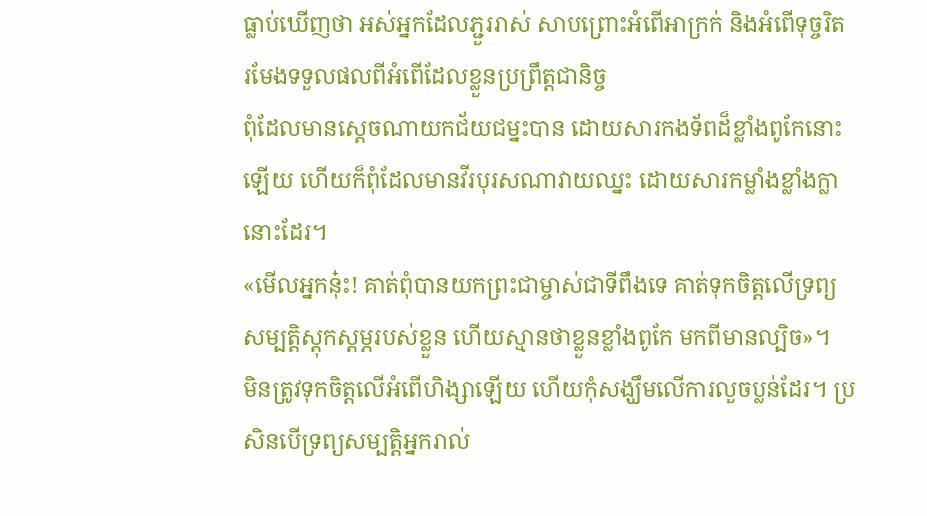ធ្លាប់ឃើញថា អស់អ្នកដែលភ្ជួររាស់ សាបព្រោះអំពើអាក្រក់ និងអំពើទុច្ចរិត រមែងទទួលផលពីអំពើដែលខ្លួនប្រព្រឹត្តជានិច្ច
ពុំដែលមានស្ដេចណាយកជ័យជម្នះបាន ដោយសារកងទ័ពដ៏ខ្លាំងពូកែនោះឡើយ ហើយក៏ពុំដែលមានវីរបុរសណាវាយឈ្នះ ដោយសារកម្លាំងខ្លាំងក្លានោះដែរ។
«មើលអ្នកនុ៎ះ! គាត់ពុំបានយកព្រះជាម្ចាស់ជាទីពឹងទេ គាត់ទុកចិត្តលើទ្រព្យសម្បត្តិស្តុកស្តម្ភរបស់ខ្លួន ហើយស្មានថាខ្លួនខ្លាំងពូកែ មកពីមានល្បិច»។
មិនត្រូវទុកចិត្តលើអំពើហិង្សាឡើយ ហើយកុំសង្ឃឹមលើការលួចប្លន់ដែរ។ ប្រសិនបើទ្រព្យសម្បត្តិអ្នករាល់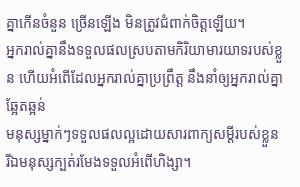គ្នាកើនចំនួន ច្រើនឡើង មិនត្រូវជំពាក់ចិត្តឡើយ។
អ្នករាល់គ្នានឹងទទួលផលស្របតាមកិរិយាមារយាទរបស់ខ្លួន ហើយអំពើដែលអ្នករាល់គ្នាប្រព្រឹត្ត នឹងនាំឲ្យអ្នករាល់គ្នាឆ្អែតឆ្អន់
មនុស្សម្នាក់ៗទទួលផលល្អដោយសារពាក្យសម្ដីរបស់ខ្លួន រីឯមនុស្សក្បត់រមែងទទួលអំពើហិង្សា។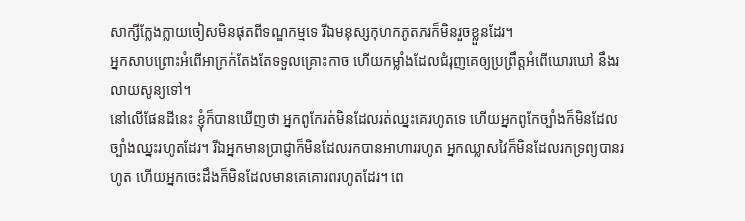សាក្សីក្លែងក្លាយចៀសមិនផុតពីទណ្ឌកម្មទេ រីឯមនុស្សកុហកភូតភរក៏មិនរួចខ្លួនដែរ។
អ្នកសាបព្រោះអំពើអាក្រក់តែងតែទទួលគ្រោះកាច ហើយកម្លាំងដែលជំរុញគេឲ្យប្រព្រឹត្តអំពើឃោរឃៅ នឹងរលាយសូន្យទៅ។
នៅលើផែនដីនេះ ខ្ញុំក៏បានឃើញថា អ្នកពូកែរត់មិនដែលរត់ឈ្នះគេរហូតទេ ហើយអ្នកពូកែច្បាំងក៏មិនដែលច្បាំងឈ្នះរហូតដែរ។ រីឯអ្នកមានប្រាជ្ញាក៏មិនដែលរកបានអាហាររហូត អ្នកឈ្លាសវៃក៏មិនដែលរកទ្រព្យបានរហូត ហើយអ្នកចេះដឹងក៏មិនដែលមានគេគោរពរហូតដែរ។ ពេ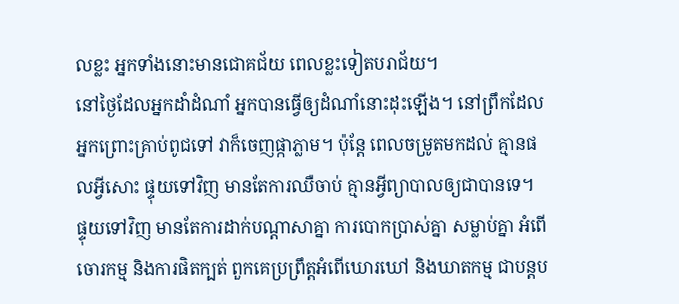លខ្លះ អ្នកទាំងនោះមានជោគជ័យ ពេលខ្លះទៀតបរាជ័យ។
នៅថ្ងៃដែលអ្នកដាំដំណាំ អ្នកបានធ្វើឲ្យដំណាំនោះដុះឡើង។ នៅព្រឹកដែលអ្នកព្រោះគ្រាប់ពូជទៅ វាក៏ចេញផ្កាភ្លាម។ ប៉ុន្តែ ពេលចម្រូតមកដល់ គ្មានផលអ្វីសោះ ផ្ទុយទៅវិញ មានតែការឈឺចាប់ គ្មានអ្វីព្យាបាលឲ្យជាបានទេ។
ផ្ទុយទៅវិញ មានតែការដាក់បណ្ដាសាគ្នា ការបោកប្រាស់គ្នា សម្លាប់គ្នា អំពើចោរកម្ម និងការផិតក្បត់ ពួកគេប្រព្រឹត្តអំពើឃោរឃៅ និងឃាតកម្ម ជាបន្តប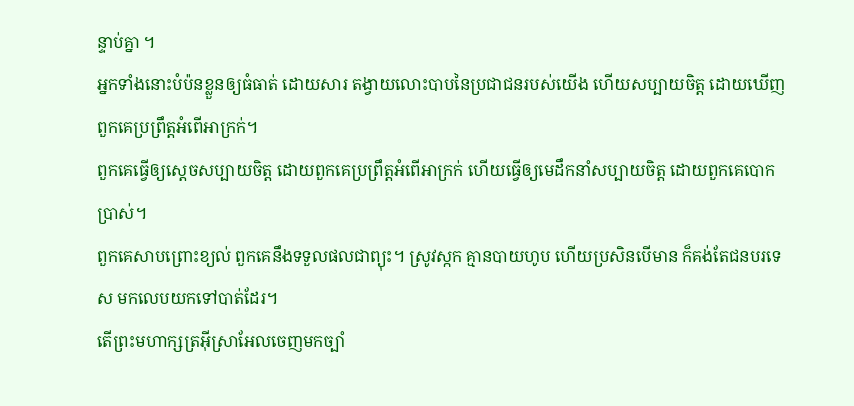ន្ទាប់គ្នា ។
អ្នកទាំងនោះបំប៉នខ្លួនឲ្យធំធាត់ ដោយសារ តង្វាយលោះបាបនៃប្រជាជនរបស់យើង ហើយសប្បាយចិត្ត ដោយឃើញពួកគេប្រព្រឹត្តអំពើអាក្រក់។
ពួកគេធ្វើឲ្យស្ដេចសប្បាយចិត្ត ដោយពួកគេប្រព្រឹត្តអំពើអាក្រក់ ហើយធ្វើឲ្យមេដឹកនាំសប្បាយចិត្ត ដោយពួកគេបោកប្រាស់។
ពួកគេសាបព្រោះខ្យល់ ពួកគេនឹងទទួលផលជាព្យុះ។ ស្រូវស្កក គ្មានបាយហូប ហើយប្រសិនបើមាន ក៏គង់តែជនបរទេស មកលេបយកទៅបាត់ដែរ។
តើព្រះមហាក្សត្រអ៊ីស្រាអែលចេញមកច្បាំ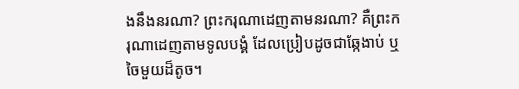ងនឹងនរណា? ព្រះករុណាដេញតាមនរណា? គឺព្រះករុណាដេញតាមទូលបង្គំ ដែលប្រៀបដូចជាឆ្កែងាប់ ឬចៃមួយដ៏តូច។